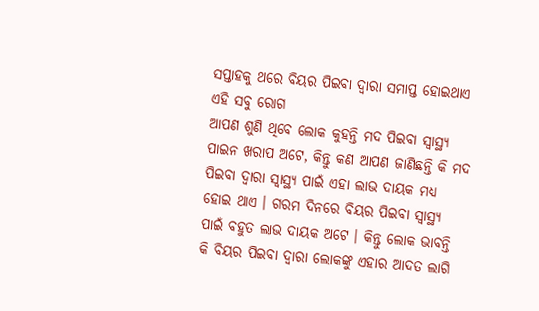ସପ୍ତାହକୁ ଥରେ ବିୟର ପିଇବା ଦ୍ଵାରା ସମାପ୍ତ ହୋଇଥାଏ ଏହି ସବୁ ରୋଗ
ଆପଣ ଶୁଣି ଥିବେ ଲୋକ କୁହନ୍ତି ମଦ ପିଇବା ସ୍ୱାସ୍ଥ୍ୟ ପାଇନ ଖରାପ ଅଟେ, କିନ୍ତୁ କଣ ଆପଣ ଜାଣିଛନ୍ତି କି ମଦ ପିଇବା ଦ୍ଵାରା ସ୍ୱାସ୍ଥ୍ୟ ପାଇଁ ଏହା ଲାଭ ଦାୟକ ମଧ୍ୟ ହୋଇ ଥାଏ । ଗରମ ଦିନରେ ବିୟର ପିଇବା ସ୍ୱାସ୍ଥ୍ୟ ପାଇଁ ବହୁତ ଲାଭ ଦାୟକ ଅଟେ । କିନ୍ତୁ ଲୋକ ଭାବନ୍ତି କି ବିୟର ପିଇବା ଦ୍ଵାରା ଲୋକଙ୍କୁ ଏହାର ଆଦତ ଲାଗି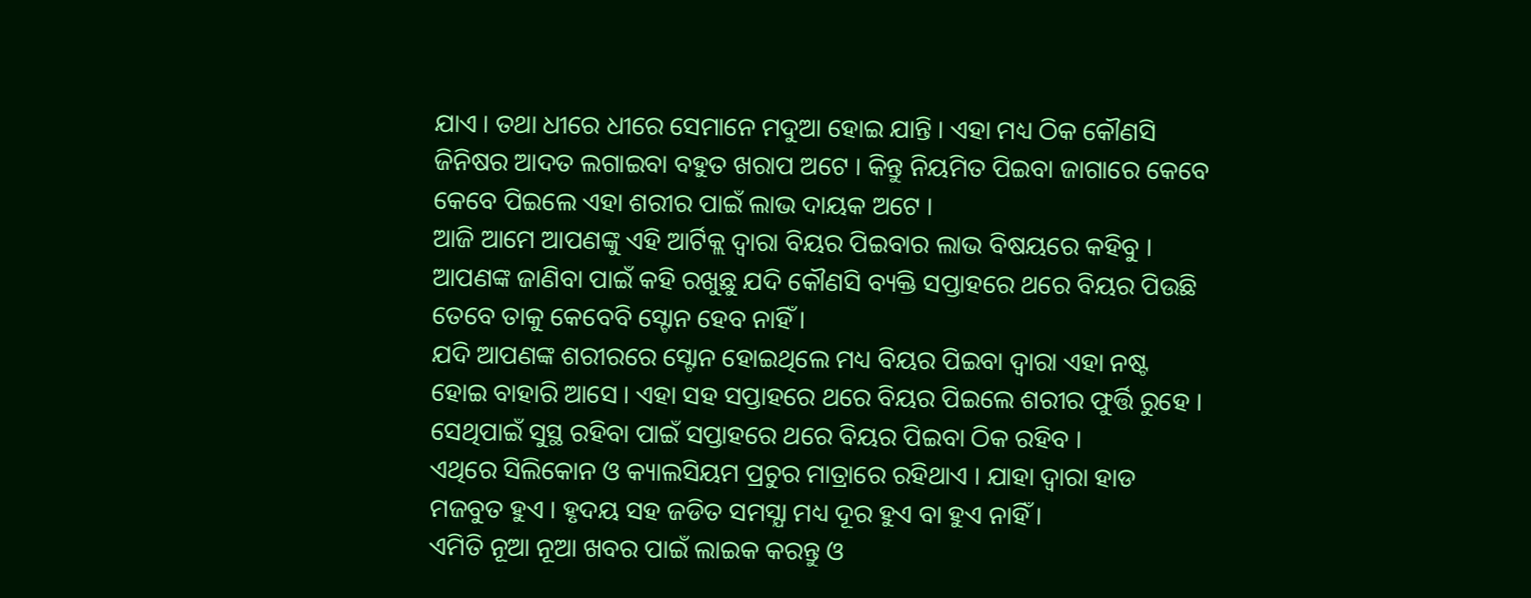ଯାଏ । ତଥା ଧୀରେ ଧୀରେ ସେମାନେ ମଦୁଆ ହୋଇ ଯାନ୍ତି । ଏହା ମଧ୍ୟ ଠିକ କୌଣସି ଜିନିଷର ଆଦତ ଲଗାଇବା ବହୁତ ଖରାପ ଅଟେ । କିନ୍ତୁ ନିୟମିତ ପିଇବା ଜାଗାରେ କେବେ କେବେ ପିଇଲେ ଏହା ଶରୀର ପାଇଁ ଲାଭ ଦାୟକ ଅଟେ ।
ଆଜି ଆମେ ଆପଣଙ୍କୁ ଏହି ଆର୍ଟିକ୍ଲ ଦ୍ଵାରା ବିୟର ପିଇବାର ଲାଭ ବିଷୟରେ କହିବୁ । ଆପଣଙ୍କ ଜାଣିବା ପାଇଁ କହି ରଖୁଛୁ ଯଦି କୌଣସି ବ୍ୟକ୍ତି ସପ୍ତାହରେ ଥରେ ବିୟର ପିଉଛି ତେବେ ତାକୁ କେବେବି ସ୍ଟୋନ ହେବ ନାହିଁ ।
ଯଦି ଆପଣଙ୍କ ଶରୀରରେ ସ୍ଟୋନ ହୋଇଥିଲେ ମଧ୍ୟ ବିୟର ପିଇବା ଦ୍ଵାରା ଏହା ନଷ୍ଟ ହୋଇ ବାହାରି ଆସେ । ଏହା ସହ ସପ୍ତାହରେ ଥରେ ବିୟର ପିଇଲେ ଶରୀର ଫୁର୍ତ୍ତି ରୁହେ । ସେଥିପାଇଁ ସୁସ୍ଥ ରହିବା ପାଇଁ ସପ୍ତାହରେ ଥରେ ବିୟର ପିଇବା ଠିକ ରହିବ ।
ଏଥିରେ ସିଲିକୋନ ଓ କ୍ୟାଲସିୟମ ପ୍ରଚୁର ମାତ୍ରାରେ ରହିଥାଏ । ଯାହା ଦ୍ଵାରା ହାଡ ମଜବୁତ ହୁଏ । ହୃଦୟ ସହ ଜଡିତ ସମସ୍ଯା ମଧ୍ୟ ଦୂର ହୁଏ ବା ହୁଏ ନାହିଁ ।
ଏମିତି ନୂଆ ନୂଆ ଖବର ପାଇଁ ଲାଇକ କରନ୍ତୁ ଓ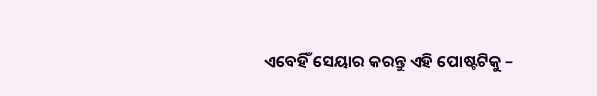ଏବେହିଁ ସେୟାର କରନ୍ତୁ ଏହି ପୋଷ୍ଟଟିକୁ –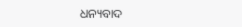ଧନ୍ୟବାଦ